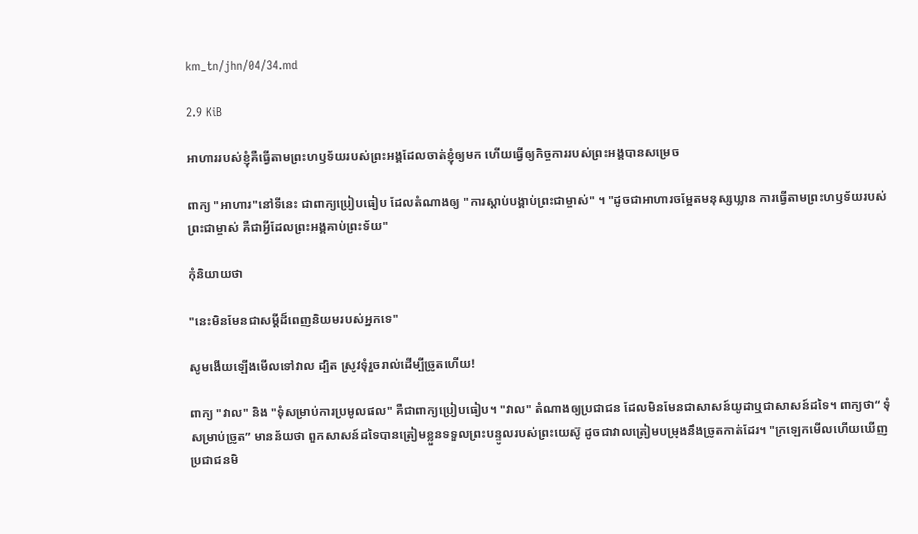km_tn/jhn/04/34.md

2.9 KiB

អាហាររបស់ខ្ញុំគឺធ្វើតាមព្រះហឫទ័យរបស់ព្រះអង្គដែលចាត់ខ្ញុំឲ្យមក ហើយធ្វើឲ្យកិច្ចការរបស់ព្រះអង្គបានសម្រេច

ពាក្យ "អាហារ"នៅទីនេះ ជាពាក្យប្រៀបធៀប ដែលតំណាងឲ្យ "ការស្តាប់បង្គាប់ព្រះជាម្ចាស់" ។ "ដូចជាអាហារចម្អែតមនុស្សឃ្លាន ការធ្វើតាមព្រះហឫទ័យរបស់ព្រះជាម្ចាស់ គឺជាអ្វីដែលព្រះអង្គគាប់ព្រះទ័យ"

កុំនិយាយថា

"នេះមិនមែនជាសម្តីដ៏ពេញនិយមរបស់អ្នកទេ"

សូមងើយឡើងមើលទៅវាល ដ្បិត ស្រូវទុំរួចរាល់ដើម្បីច្រូតហើយ!

ពាក្យ "វាល" និង "ទុំសម្រាប់ការប្រមូលផល" គឺជាពាក្យប្រៀបធៀប។ "វាល" តំណាងឲ្យប្រជាជន ដែលមិនមែនជាសាសន៍យូដាឬជាសាសន៍ដទៃ។ ពាក្យថា“ ទុំសម្រាប់ច្រូត” មានន័យថា ពួកសាសន៍ដទៃបានត្រៀមខ្លួនទទួលព្រះបន្ទូលរបស់ព្រះយេស៊ូ ដូចជាវាលត្រៀមបម្រុងនឹងច្រូតកាត់ដែរ។ "ក្រឡេកមើលហើយឃើញប្រជាជនមិ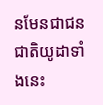នមែនជាជនជាតិយូដាទាំងនេះ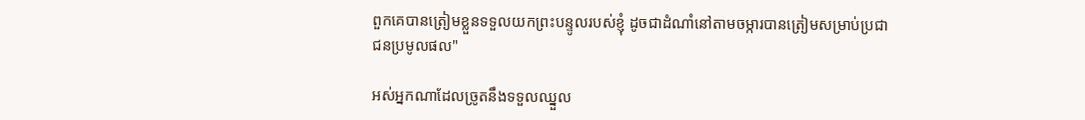ពួកគេបានត្រៀមខ្លួនទទួលយកព្រះបន្ទូលរបស់ខ្ញុំ ដូចជាដំណាំនៅតាមចម្ការបានត្រៀមសម្រាប់ប្រជាជនប្រមូលផល"

អស់អ្នកណាដែលច្រូតនឹងទទួលឈ្នួល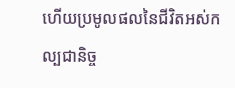ហើយប្រមូលផលនៃជីវិតអស់កល្បជានិច្ច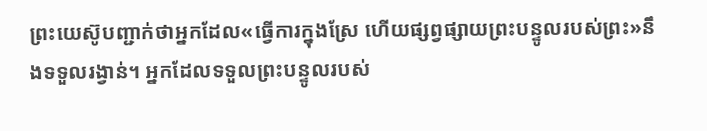ព្រះយេស៊ូបញ្ជាក់ថាអ្នកដែល«ធ្វើការក្នុងស្រែ ហើយផ្សព្វផ្សាយព្រះបន្ទូលរបស់ព្រះ»នឹងទទួលរង្វាន់។ អ្នកដែលទទួលព្រះបន្ទូលរបស់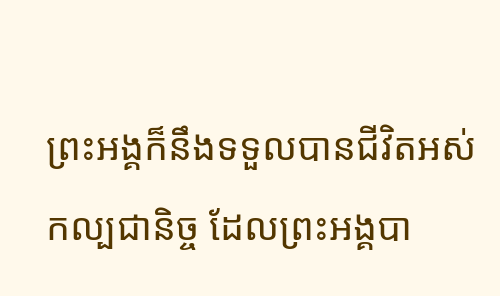ព្រះអង្គក៏នឹងទទួលបានជីវិតអស់កល្បជានិច្ច ដែលព្រះអង្គបា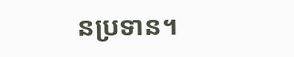នប្រទាន។